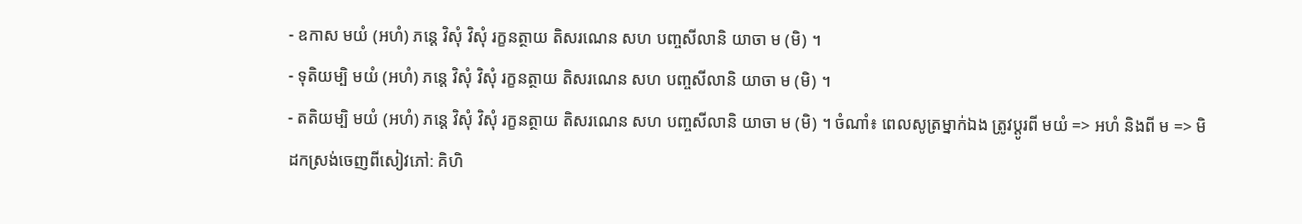- ឧកាស មយំ (អហំ) ភន្តេ វិសុំ វិសុំ រក្ខនត្ថាយ តិសរណេន សហ បញ្ចសីលានិ យាចា ម (មិ) ។
- ទុតិយម្បិ មយំ (អហំ) ភន្តេ វិសុំ វិសុំ រក្ខនត្ថាយ តិសរណេន សហ បញ្ចសីលានិ យាចា ម (មិ) ។
- តតិយម្បិ មយំ (អហំ) ភន្តេ វិសុំ វិសុំ រក្ខនត្ថាយ តិសរណេន សហ បញ្ចសីលានិ យាចា ម (មិ) ។ ចំណាំ៖ ពេលសូត្រម្នាក់ឯង ត្រូវប្តូរពី មយំ => អហំ និងពី ម => មិ
ដកស្រង់ចេញពីសៀវភៅ: គិហិ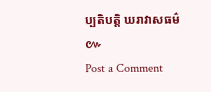ប្បតិបត្តិ ឃរាវាសធម៌
៚
Post a Comment